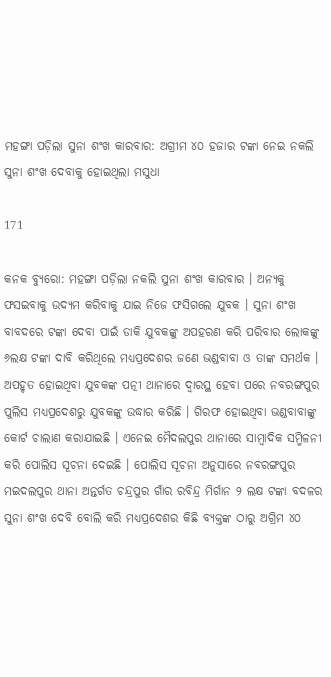ମହଙ୍ଗା ପଡ଼ିଲା ସୁନା ଶଂଖ କାରବାର: ଅଗ୍ରୀମ ୪୦ ହଜାର ଟଙ୍କା ନେଇ ନକଲି ସୁନା ଶଂଖ ଦେବାକୁ ହୋଇଥିଲା ମସୁଧା

171

କନକ ବ୍ୟୁରୋ: ମହଙ୍ଗା ପଡ଼ିଲା ନକଲି ସୁନା ଶଂଖ କାରବାର । ଅନ୍ୟକୁ ଫସଇବାକୁ ଉଦ୍ୟମ କରିବାକୁ ଯାଇ ନିଜେ ଫସିଗଲେ ଯୁବକ । ସୁନା ଶଂଖ ବାବଦରେ ଟଙ୍କା ଦେବା ପାଇଁ ଡାକି ଯୁବକଙ୍କୁ ଅପହରଣ କରି ପରିବାର ଲୋକଙ୍କୁ ୬ଲକ୍ଷ ଟଙ୍କା ଦାବି କରିଥିଲେ ମଧ୍ୟପ୍ରଦେଶର ଜଣେ ଭଣ୍ଡବାବା ଓ ତାଙ୍କ ସମର୍ଥକ । ଅପହୃତ ହୋଇଥିବା ଯୁବକଙ୍କ ପତ୍ନୀ ଥାନାରେ ଦ୍ୱାରସ୍ଥ ହେବା ପରେ ନବରଙ୍ଗପୁର ପୁଲିସ ମଧ୍ୟପ୍ରଦେଶରୁ ଯୁବକଙ୍କୁ ଉଦ୍ଧାର କରିଛି । ଗିରଫ ହୋଇଥିବା ଭଣ୍ଡବାବାଙ୍କୁ କୋର୍ଟ ଚାଲାଣ କରାଯାଇଛି । ଏନେଇ ମୈଦଲପୁର ଥାନାରେ ସାମ୍ବାଦିକ ସମ୍ମିଳନୀ କରି ପୋଲିସ ସୂଚନା ଦେଇଛି । ପୋଲିସ ସୂଚନା ଅନୁସାରେ ନବରଙ୍ଗପୁର ମଇଦଲପୁର ଥାନା ଅନ୍ତର୍ଗତ ଚନ୍ଦ୍ରପୁର ଗାଁର ରବିନ୍ଦ୍ର ମିର୍ଗାନ ୨ ଲକ୍ଷ ଟଙ୍କା ବଦଳର ସୁନା ଶଂଖ ଦେବି ବୋଲି କରି ମଧ୍ୟପ୍ରଦେଶର କିଛି ବ୍ୟକ୍ତଙ୍କ ଠାରୁ ଅଗ୍ରିମ ୪୦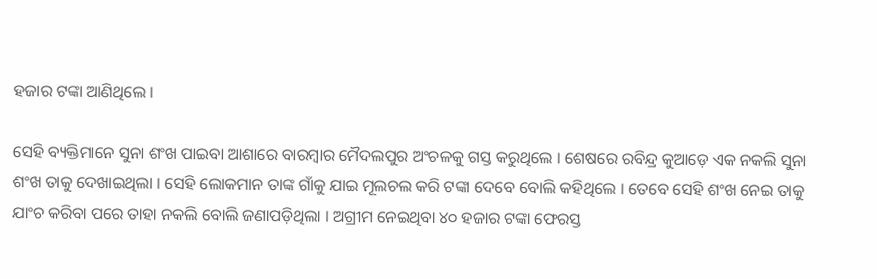ହଜାର ଟଙ୍କା ଆଣିଥିଲେ ।

ସେହି ବ୍ୟକ୍ତିମାନେ ସୁନା ଶଂଖ ପାଇବା ଆଶାରେ ବାରମ୍ବାର ମୈଦଲପୁର ଅଂଚଳକୁ ଗସ୍ତ କରୁଥିଲେ । ଶେଷରେ ରବିନ୍ଦ୍ର କୁଆଡ଼େ ଏକ ନକଲି ସୁନା ଶଂଖ ତାକୁ ଦେଖାଇଥିଲା । ସେହି ଲୋକମାନ ତାଙ୍କ ଗାଁକୁ ଯାଇ ମୂଲଚଲ କରି ଟଙ୍କା ଦେବେ ବୋଲି କହିଥିଲେ । ତେବେ ସେହି ଶଂଖ ନେଇ ତାକୁ ଯାଂଚ କରିବା ପରେ ତାହା ନକଲି ବୋଲି ଜଣାପଡ଼ିଥିଲା । ଅଗ୍ରୀମ ନେଇଥିବା ୪୦ ହଜାର ଟଙ୍କା ଫେରସ୍ତ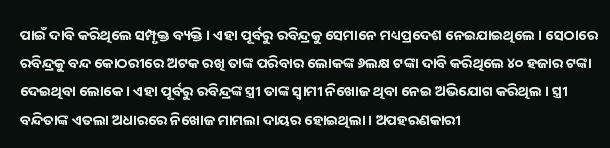ପାଇଁ ଦାବି କରିଥିଲେ ସମ୍ପୃକ୍ତ ବ୍ୟକ୍ତି । ଏହା ପୂର୍ବରୁ ରବିନ୍ଦ୍ରକୁ ସେମାନେ ମଧ୍ୟପ୍ରଦେଶ ନେଇଯାଇଥିଲେ । ସେଠାରେ ରବିନ୍ଦ୍ରକୁ ବନ୍ଦ କୋଠରୀରେ ଅଟକ ରଖି ତାଙ୍କ ପରିବାର ଲୋକଙ୍କ ୬ଲକ୍ଷ ଟଙ୍କା ଦାବି କରିଥିଲେ ୪୦ ହଜାର ଟଙ୍କା ଦେଇଥିବା ଲୋକେ । ଏହା ପୂର୍ବରୁ ରବିନ୍ଦ୍ରଙ୍କ ସ୍ତ୍ରୀ ତାଙ୍କ ସ୍ୱାମୀ ନିଖୋଜ ଥିବା ନେଇ ଅଭିଯୋଗ କରିଥିଲ । ସ୍ତ୍ରୀ ବନ୍ଦିତାଙ୍କ ଏତଲା ଅଧାରରେ ନିଖୋଜ ମାମଲା ଦାୟର ହୋଇଥିଲା । ଅପହରଣକାରୀ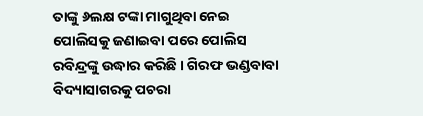ତାଙ୍କୁ ୬ଲକ୍ଷ ଟଙ୍କା ମାଗୁଥିବା ନେଇ ପୋଲିସକୁ ଜଣାଇବା ପରେ ପୋଲିସ ରବିନ୍ଦ୍ରଙ୍କୁ ଉଦ୍ଧାର କରିଛି । ଗିରଫ ଭଣ୍ଡବାବା ବିଦ୍ୟାସାଗରକୁ ପଚରା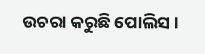ଉଚରା କରୁଛି ପୋଲିସ ।